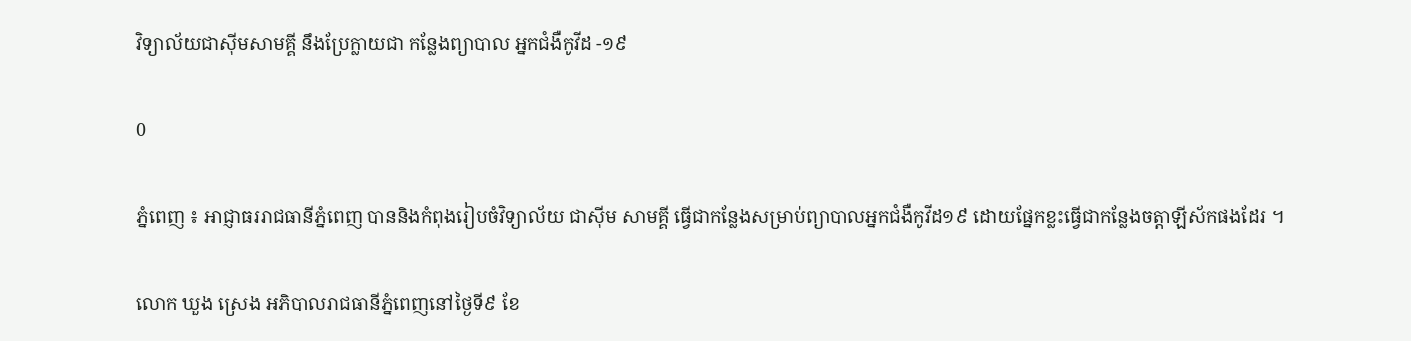វិទ្យាល័យជាស៊ីមសាមគ្គី នឹងប្រែក្លាយជា កន្លែងព្យាបាល អ្នកជំងឺកូវីដ -១៩

0

ភ្នំពេញ ៖ អាជ្ញាធររាជធានីភ្នំពេញ បាននិងកំពុងរៀបចំវិទ្យាល័យ ជាស៊ីម សាមគ្គី ធ្វើជាកន្លែងសម្រាប់ព្យាបាលអ្នកជំងឺកូវីដ១៩ ដោយផ្នែកខ្លះធ្វើជាកន្លែងចត្តាឡីស័កផងដែរ ។

លោក ឃួង ស្រេង អភិបាលរាជធានីភ្នំពេញនៅថ្ងៃទី៩ ខែ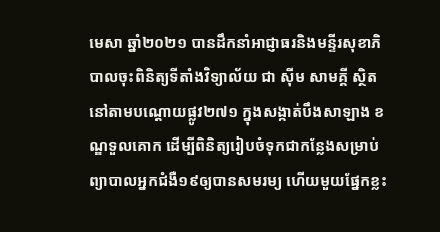មេសា ឆ្នាំ២០២១ បានដឹកនាំអាជ្ញាធរនិងមន្ទីរសុខាភិបាលចុះពិនិត្យទីតាំងវិទ្យាល័យ ជា ស៊ីម សាមគ្គី ស្ថិតនៅតាមបណ្តោយផ្លូវ២៧១ ក្នុងសង្កាត់បឹងសាឡាង ខណ្ឌទួលគោក ដើម្បីពិនិត្យរៀបចំទុកជាកន្លែងសម្រាប់ព្យាបាលអ្នកជំងឺ១៩ឲ្យបានសមរម្យ ហើយមួយផ្នែកខ្លះ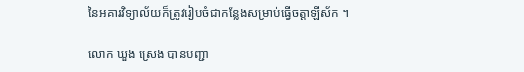នៃអគារវិទ្យាល័យក៏ត្រូវរៀបចំជាកន្លែងសម្រាប់ធ្វើចត្តាឡីស័ក ។

លោក ឃួង ស្រេង បានបញ្ជា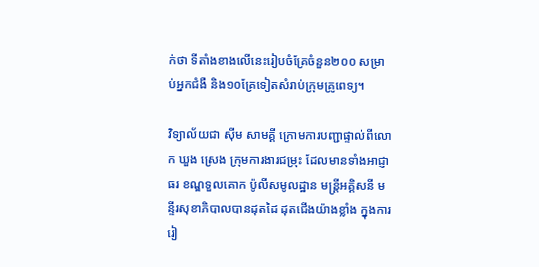ក់ថា ទីតាំងខាងលើនេះរៀបចំគ្រែចំនួន២០០ សម្រាប់អ្នកជំងឺ និង១០គ្រែទៀតសំរាប់ក្រុមគ្រូពេទ្យ។

វិទ្យាល័យជា ស៊ីម សាមគ្គី ក្រោមការបញ្ជាផ្ទាល់ពីលោក ឃួង ស្រេង ក្រុមការងារជម្រុះ ដែលមានទាំងអាជ្ញាធរ ខណ្ឌទួលគោក ប៉ូលីសមូលដ្ឋាន មន្ត្រីអគ្គិសនី មន្ទីរសុខាភិបាលបានដុតដៃ ដុតជើងយ៉ាងខ្លាំង ក្នុងការរៀ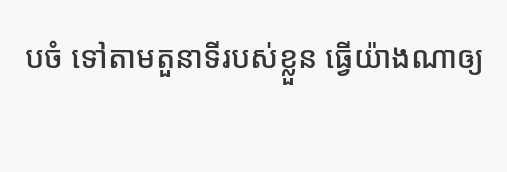បចំ ទៅតាមតួនាទីរបស់ខ្លួន ធ្វើយ៉ាងណាឲ្យ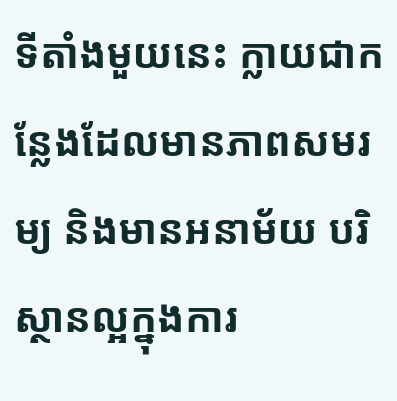ទីតាំងមួយនេះ ក្លាយជាកន្លែងដែលមានភាពសមរម្យ និងមានអនាម័យ បរិស្ថានល្អក្នុងការ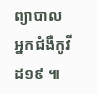ព្យាបាលអ្នកជំងឺកូវីដ១៩ ៕